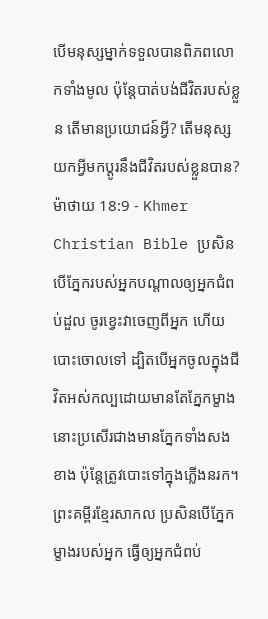បើមនុស្សម្នាក់ទទួលបានពិភពលោកទាំងមូល ប៉ុន្ដែបាត់បង់ជីវិតរបស់ខ្លួន តើមានប្រយោជន៍អ្វី? តើមនុស្សយកអ្វីមកប្ដូរនឹងជីវិតរបស់ខ្លួនបាន?
ម៉ាថាយ 18:9 - Khmer Christian Bible ប្រសិនបើភ្នែករបស់អ្នកបណ្ដាលឲ្យអ្នកជំពប់ដួល ចូរខ្វេះវាចេញពីអ្នក ហើយបោះចោលទៅ ដ្បិតបើអ្នកចូលក្នុងជីវិតអស់កល្បដោយមានតែភ្នែកម្ខាង នោះប្រសើរជាងមានភ្នែកទាំងសងខាង ប៉ុន្ដែត្រូវបោះទៅក្នុងភ្លើងនរក។ ព្រះគម្ពីរខ្មែរសាកល ប្រសិនបើភ្នែកម្ខាងរបស់អ្នក ធ្វើឲ្យអ្នកជំពប់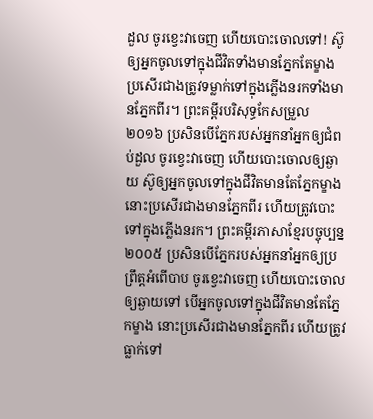ដួល ចូរខ្វេះវាចេញ ហើយបោះចោលទៅ! ស៊ូឲ្យអ្នកចូលទៅក្នុងជីវិតទាំងមានភ្នែកតែម្ខាង ប្រសើរជាងត្រូវទម្លាក់ទៅក្នុងភ្លើងនរកទាំងមានភ្នែកពីរ។ ព្រះគម្ពីរបរិសុទ្ធកែសម្រួល ២០១៦ ប្រសិនបើភ្នែករបស់អ្នកនាំអ្នកឲ្យជំពប់ដួល ចូរខ្វេះវាចេញ ហើយបោះចោលឲ្យឆ្ងាយ ស៊ូឲ្យអ្នកចូលទៅក្នុងជីវិតមានតែភ្នែកម្ខាង នោះប្រសើរជាងមានភ្នែកពីរ ហើយត្រូវបោះទៅក្នុងភ្លើងនរក។ ព្រះគម្ពីរភាសាខ្មែរបច្ចុប្បន្ន ២០០៥ ប្រសិនបើភ្នែករបស់អ្នកនាំអ្នកឲ្យប្រព្រឹត្តអំពើបាប ចូរខ្វេះវាចេញ ហើយបោះចោលឲ្យឆ្ងាយទៅ បើអ្នកចូលទៅក្នុងជីវិតមានតែភ្នែកម្ខាង នោះប្រសើរជាងមានភ្នែកពីរ ហើយត្រូវធ្លាក់ទៅ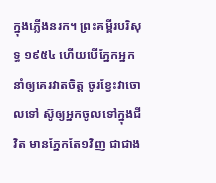ក្នុងភ្លើងនរក។ ព្រះគម្ពីរបរិសុទ្ធ ១៩៥៤ ហើយបើភ្នែកអ្នកនាំឲ្យគេរវាតចិត្ត ចូរខ្វែះវាចោលទៅ ស៊ូឲ្យអ្នកចូលទៅក្នុងជីវិត មានភ្នែកតែ១វិញ ជាជាង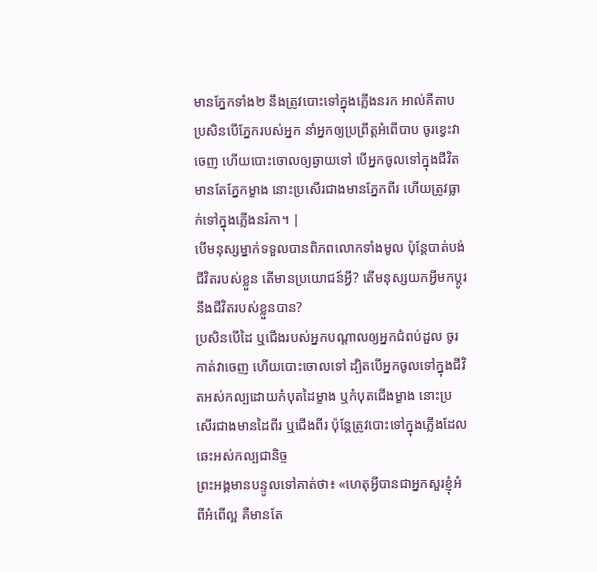មានភ្នែកទាំង២ នឹងត្រូវបោះទៅក្នុងភ្លើងនរក អាល់គីតាប ប្រសិនបើភ្នែករបស់អ្នក នាំអ្នកឲ្យប្រព្រឹត្ដអំពើបាប ចូរខ្វេះវាចេញ ហើយបោះចោលឲ្យឆ្ងាយទៅ បើអ្នកចូលទៅក្នុងជីវិតមានតែភ្នែកម្ខាង នោះប្រសើរជាងមានភ្នែកពីរ ហើយត្រូវធ្លាក់ទៅក្នុងភ្លើងនរ៉កា។ |
បើមនុស្សម្នាក់ទទួលបានពិភពលោកទាំងមូល ប៉ុន្ដែបាត់បង់ជីវិតរបស់ខ្លួន តើមានប្រយោជន៍អ្វី? តើមនុស្សយកអ្វីមកប្ដូរនឹងជីវិតរបស់ខ្លួនបាន?
ប្រសិនបើដៃ ឬជើងរបស់អ្នកបណ្ដាលឲ្យអ្នកជំពប់ដួល ចូរកាត់វាចេញ ហើយបោះចោលទៅ ដ្បិតបើអ្នកចូលទៅក្នុងជីវិតអស់កល្បដោយកំបុតដៃម្ខាង ឬកំបុតជើងម្ខាង នោះប្រសើរជាងមានដៃពីរ ឬជើងពីរ ប៉ុន្ដែត្រូវបោះទៅក្នុងភ្លើងដែលឆេះអស់កល្បជានិច្ច
ព្រះអង្គមានបន្ទូលទៅគាត់ថា៖ «ហេតុអ្វីបានជាអ្នកសួរខ្ញុំអំពីអំពើល្អ គឺមានតែ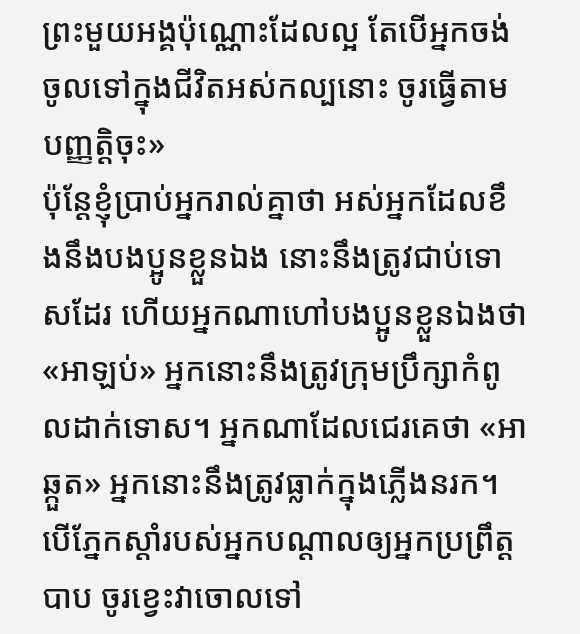ព្រះមួយអង្គប៉ុណ្ណោះដែលល្អ តែបើអ្នកចង់ចូលទៅក្នុងជីវិតអស់កល្បនោះ ចូរធ្វើតាមបញ្ញត្ដិចុះ»
ប៉ុន្ដែខ្ញុំប្រាប់អ្នករាល់គ្នាថា អស់អ្នកដែលខឹងនឹងបងប្អូនខ្លួនឯង នោះនឹងត្រូវជាប់ទោសដែរ ហើយអ្នកណាហៅបងប្អូនខ្លួនឯងថា «អាឡប់» អ្នកនោះនឹងត្រូវក្រុមប្រឹក្សាកំពូលដាក់ទោស។ អ្នកណាដែលជេរគេថា «អាឆ្កួត» អ្នកនោះនឹងត្រូវធ្លាក់ក្នុងភ្លើងនរក។
បើភ្នែកស្ដាំរបស់អ្នកបណ្ដាលឲ្យអ្នកប្រព្រឹត្ដបាប ចូរខ្វេះវាចោលទៅ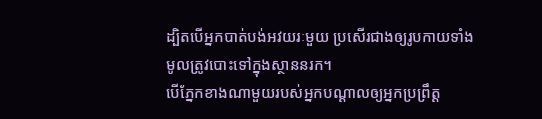ដ្បិតបើអ្នកបាត់បង់អវយរៈមួយ ប្រសើរជាងឲ្យរូបកាយទាំងមូលត្រូវបោះទៅក្នុងស្ថាននរក។
បើភ្នែកខាងណាមួយរបស់អ្នកបណ្ដាលឲ្យអ្នកប្រព្រឹត្ដ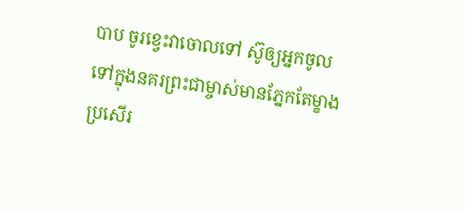បាប ចូរខ្វេះវាចោលទៅ ស៊ូឲ្យអ្នកចូលទៅក្នុងនគរព្រះជាម្ចាស់មានភ្នែកតែម្ខាង ប្រសើរ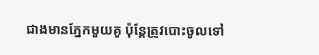ជាងមានភ្នែកមួយគូ ប៉ុន្ដែត្រូវបោះចូលទៅ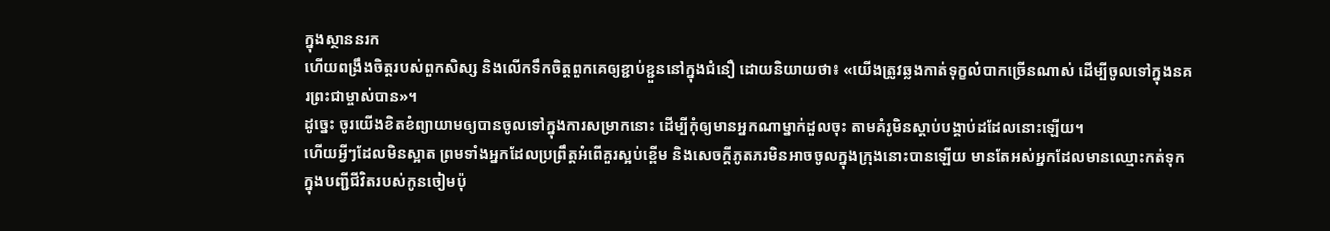ក្នុងស្ថាននរក
ហើយពង្រឹងចិត្ដរបស់ពួកសិស្ស និងលើកទឹកចិត្ដពួកគេឲ្យខ្ជាប់ខ្ជួននៅក្នុងជំនឿ ដោយនិយាយថា៖ «យើងត្រូវឆ្លងកាត់ទុក្ខលំបាកច្រើនណាស់ ដើម្បីចូលទៅក្នុងនគរព្រះជាម្ចាស់បាន»។
ដូច្នេះ ចូរយើងខិតខំព្យាយាមឲ្យបានចូលទៅក្នុងការសម្រាកនោះ ដើម្បីកុំឲ្យមានអ្នកណាម្នាក់ដួលចុះ តាមគំរូមិនស្ដាប់បង្គាប់ដដែលនោះឡើយ។
ហើយអ្វីៗដែលមិនស្អាត ព្រមទាំងអ្នកដែលប្រព្រឹត្ដអំពើគួរស្អប់ខ្ពើម និងសេចក្ដីភូតភរមិនអាចចូលក្នុងក្រុងនោះបានឡើយ មានតែអស់អ្នកដែលមានឈ្មោះកត់ទុកក្នុងបញ្ជីជីវិតរបស់កូនចៀមប៉ុ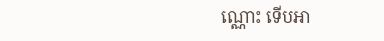ណ្ណោះ ទើបអា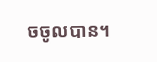ចចូលបាន។